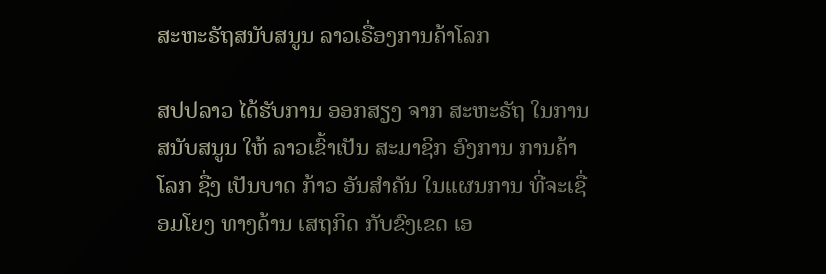ສະຫະຣັຖສນັບສນູນ ລາວເຣື່ອງການຄ້າໂລກ

ສປປລາວ ໄດ້ຮັບການ ອອກສຽງ ຈາກ ສະຫະຣັຖ ໃນການ ສນັບສນູນ ໃຫ້ ລາວເຂົ້າເປັນ ສະມາຊິກ ອົງການ ການຄ້າໂລກ ຊື່ງ ເປັນບາດ ກ້າວ ອັນສຳຄັນ ໃນແຜນການ ທີ່ຈະເຊື່ອມໂຍງ ທາງດ້ານ ເສຖກິດ ກັບຂົງເຂດ ເອ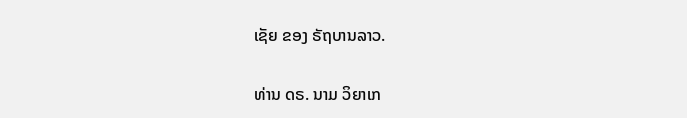ເຊັຍ ຂອງ ຣັຖບານລາວ.

ທ່ານ ດຣ. ນາມ ວິຍາເກ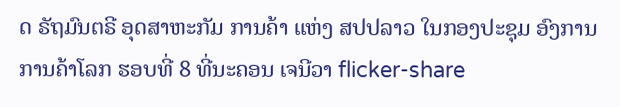ດ ຣັຖມົນຕຣີ ອຸດສາຫະກັມ ການຄ້າ ແຫ່ງ ສປປລາວ ໃນກອງປະຊຸມ ອົງການ ການຄ້າໂລກ ຮອບທີ່ 8 ທີ່ນະຄອນ ເຈນີວາ flicker-share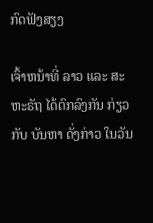ກົດຟັງສຽງ

ເຈົ້າຫນ້າທີ່ ລາວ ແລະ ສະຫະຣັຖ ໄດ້ຕົກລົງກັນ ກ່ຽວກັບ ບັນຫາ ດັ່ງກ່າວ ໃນວັນ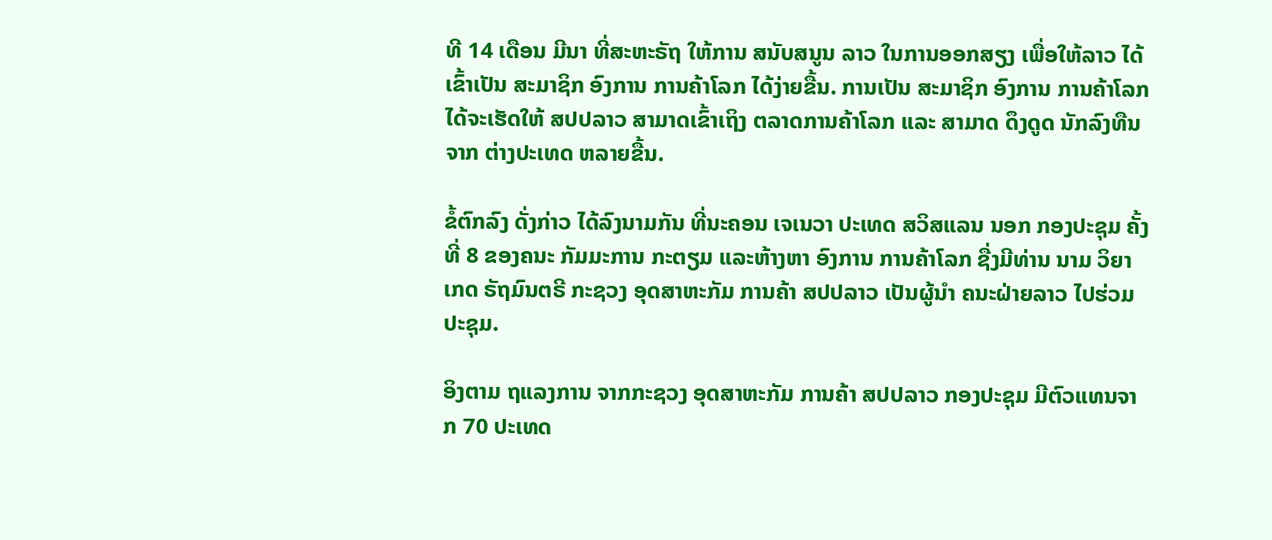ທີ 14 ເດືອນ ມີນາ ທີ່ສະຫະຣັຖ ໃຫ້ການ ສນັບສນູນ ລາວ ໃນການອອກສຽງ ເພື່ອໃຫ້ລາວ ໄດ້ເຂົ້າເປັນ ສະມາຊິກ ອົງການ ການຄ້າໂລກ ໄດ້ງ່າຍຂື້ນ. ການເປັນ ສະມາຊິກ ອົງການ ການຄ້າໂລກ ໄດ້ຈະເຮັດໃຫ້ ສປປລາວ ສາມາດເຂົ້າເຖິງ ຕລາດການຄ້າໂລກ ແລະ ສາມາດ ດຶງດູດ ນັກລົງທືນ ຈາກ ຕ່າງປະເທດ ຫລາຍຂື້ນ.

ຂໍ້ຕົກລົງ ດັ່ງກ່າວ ໄດ້ລົງນາມກັນ ທີ່ນະຄອນ ເຈເນວາ ປະເທດ ສວິສແລນ ນອກ ກອງປະຊຸມ ຄັ້ງທີ່ 8 ຂອງຄນະ ກັມມະການ ກະຕຽມ ແລະຫ້າງຫາ ອົງການ ການຄ້າໂລກ ຊື່ງມີທ່ານ ນາມ ວິຍາເກດ ຣັຖມົນຕຣີ ກະຊວງ ອຸດສາຫະກັມ ການຄ້າ ສປປລາວ ເປັນຜູ້ນຳ ຄນະຝ່າຍລາວ ໄປຮ່ວມປະຊຸມ.

ອິງຕາມ ຖແລງການ ຈາກກະຊວງ ອຸດສາຫະກັມ ການຄ້າ ສປປລາວ ກອງປະຊຸມ ມີຕົວແທນຈາກ 70 ປະເທດ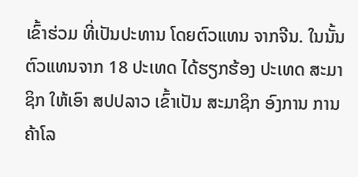ເຂົ້າຮ່ວມ ທີ່ເປັນປະທານ ໂດຍຕົວແທນ ຈາກຈີນ. ໃນນັ້ນ ຕົວແທນຈາກ 18 ປະເທດ ໄດ້ຮຽກຮ້ອງ ປະເທດ ສະມາຊິກ ໃຫ້ເອົາ ສປປລາວ ເຂົ້າເປັນ ສະມາຊິກ ອົງການ ການຄ້າໂລ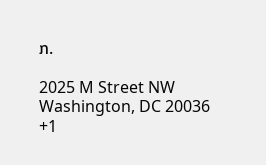ກ.

2025 M Street NW
Washington, DC 20036
+1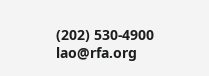(202) 530-4900
lao@rfa.org